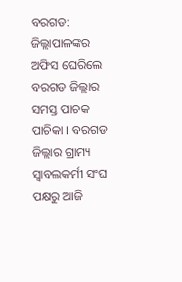ବରଗଡ: ଜିଲ୍ଲାପାଳଙ୍କର ଅଫିସ ଘେରିଲେ ବରଗଡ ଜିଲ୍ଲାର ସମସ୍ତ ପାଚକ ପାଚିକା । ବରଗଡ ଜିଲ୍ଲାର ଗ୍ରାମ୍ୟ ସ୍ଵାବଲକର୍ମୀ ସଂଘ ପକ୍ଷରୁ ଆଜି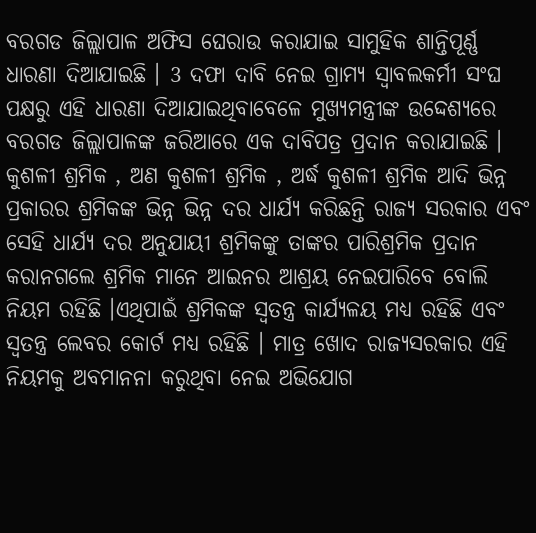ବରଗଡ ଜିଲ୍ଲାପାଳ ଅଫିସ ଘେରାଉ କରାଯାଇ ସାମୁହିକ ଶାନ୍ତିପୂର୍ଣ୍ଣ ଧାରଣା ଦିଆଯାଇଛି । 3 ଦଫା ଦାବି ନେଇ ଗ୍ରାମ୍ୟ ସ୍ଵାବଲକର୍ମୀ ସଂଘ ପକ୍ଷରୁ ଏହି ଧାରଣା ଦିଆଯାଇଥିବାବେଳେ ମୁଖ୍ୟମନ୍ତ୍ରୀଙ୍କ ଉଦ୍ଦେଶ୍ୟରେ ବରଗଡ ଜିଲ୍ଲାପାଳଙ୍କ ଜରିଆରେ ଏକ ଦାବିପତ୍ର ପ୍ରଦାନ କରାଯାଇଛି ।
କୁଶଳୀ ଶ୍ରମିକ , ଅଣ କୁଶଳୀ ଶ୍ରମିକ , ଅର୍ଦ୍ଧ କୁଶଳୀ ଶ୍ରମିକ ଆଦି ଭିନ୍ନ ପ୍ରକାରର ଶ୍ରମିକଙ୍କ ଭିନ୍ନ ଭିନ୍ନ ଦର ଧାର୍ଯ୍ୟ କରିଛନ୍ତି ରାଜ୍ୟ ସରକାର ଏବଂ ସେହି ଧାର୍ଯ୍ୟ ଦର ଅନୁଯାୟୀ ଶ୍ରମିକଙ୍କୁ ତାଙ୍କର ପାରିଶ୍ରମିକ ପ୍ରଦାନ କରାନଗଲେ ଶ୍ରମିକ ମାନେ ଆଇନର ଆଶ୍ରୟ ନେଇପାରିବେ ବୋଲି ନିୟମ ରହିଛି ।ଏଥିପାଇଁ ଶ୍ରମିକଙ୍କ ସ୍ଵତନ୍ତ୍ର କାର୍ଯ୍ୟଳୟ ମଧ୍ୟ ରହିଛି ଏବଂ ସ୍ଵତନ୍ତ୍ର ଲେବର କୋର୍ଟ ମଧ୍ୟ ରହିଛି । ମାତ୍ର ଖୋଦ ରାଜ୍ୟସରକାର ଏହି ନିୟମକୁ ଅବମାନନା କରୁଥିବା ନେଇ ଅଭିଯୋଗ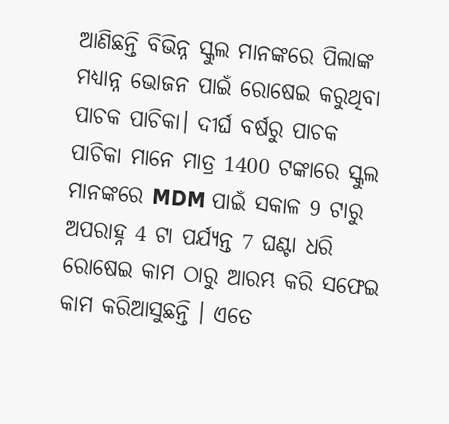ଆଣିଛନ୍ତି ବିଭିନ୍ନ ସ୍କୁଲ ମାନଙ୍କରେ ପିଲାଙ୍କ ମଧ୍ୟାନ୍ନ ଭୋଜନ ପାଇଁ ରୋଷେଇ କରୁଥିବା ପାଚକ ପାଚିକା। ଦୀର୍ଘ ବର୍ଷରୁ ପାଚକ ପାଚିକା ମାନେ ମାତ୍ର 1400 ଟଙ୍କାରେ ସ୍କୁଲ ମାନଙ୍କରେ MDM ପାଇଁ ସକାଳ 9 ଟାରୁ ଅପରାହ୍ନ 4 ଟା ପର୍ଯ୍ୟନ୍ତ 7 ଘଣ୍ଟା ଧରି ରୋଷେଇ କାମ ଠାରୁ ଆରମ୍ଭ କରି ସଫେଇ କାମ କରିଆସୁଛନ୍ତି । ଏତେ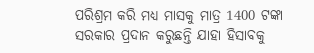ପରିଶ୍ରମ କରି ମଧ୍ୟ ମାସକୁ ମାତ୍ର 1400 ଟଙ୍କା ସରକାର ପ୍ରଦାନ କରୁଛନ୍ତି ଯାହା ହିସାବକୁ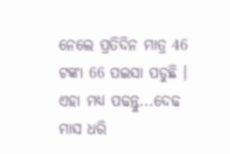ନେଲେ ପ୍ରତିଦିନ ମାତ୍ର 46 ଟଙ୍କା 66 ପଇସା ପଡୁଛି ।
ଏହା ମଧ୍ୟ ପଢନ୍ତୁ...ଦେଢ ମାସ ଧରି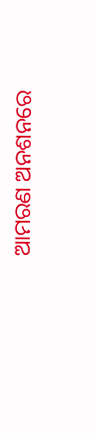ଆମରଣ ଅନଶନରେ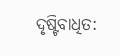ଦୃଷ୍ଟିବାଧିତ: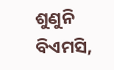ଶୁଣୁନି ବିଏମସି,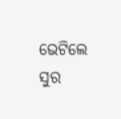ଭେଟିଲେ ସୁର